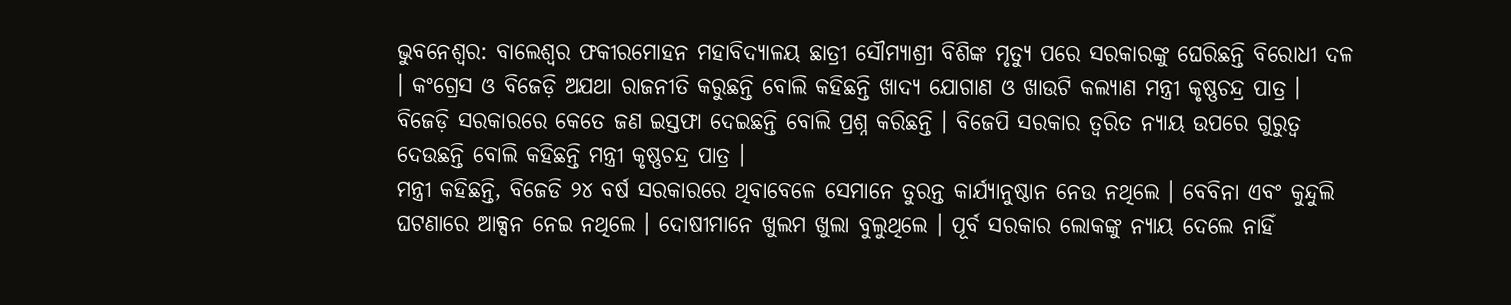ଭୁବନେଶ୍ୱର: ବାଲେଶ୍ୱର ଫକୀରମୋହନ ମହାବିଦ୍ୟାଳୟ ଛାତ୍ରୀ ସୌମ୍ୟାଶ୍ରୀ ବିଶିଙ୍କ ମୃତ୍ୟୁ ପରେ ସରକାରଙ୍କୁ ଘେରିଛନ୍ତି ବିରୋଧୀ ଦଳ । କଂଗ୍ରେସ ଓ ବିଜେଡ଼ି ଅଯଥା ରାଜନୀତି କରୁଛନ୍ତି ବୋଲି କହିଛନ୍ତି ଖାଦ୍ୟ ଯୋଗାଣ ଓ ଖାଉଟି କଲ୍ୟାଣ ମନ୍ତ୍ରୀ କୃଷ୍ଣଚନ୍ଦ୍ର ପାତ୍ର । ବିଜେଡ଼ି ସରକାରରେ କେତେ ଜଣ ଇସ୍ତଫା ଦେଇଛନ୍ତି ବୋଲି ପ୍ରଶ୍ନ କରିଛନ୍ତି । ବିଜେପି ସରକାର ତ୍ୱରିତ ନ୍ୟାୟ ଉପରେ ଗୁରୁତ୍ୱ ଦେଉଛନ୍ତି ବୋଲି କହିଛନ୍ତି ମନ୍ତ୍ରୀ କୃଷ୍ଣଚନ୍ଦ୍ର ପାତ୍ର ।
ମନ୍ତ୍ରୀ କହିଛନ୍ତି, ବିଜେଡି ୨୪ ବର୍ଷ ସରକାରରେ ଥିବାବେଳେ ସେମାନେ ତୁରନ୍ତ କାର୍ଯ୍ୟାନୁଷ୍ଠାନ ନେଉ ନଥିଲେ । ବେବିନା ଏବଂ କୁନ୍ଦୁଲି ଘଟଣାରେ ଆକ୍ସନ ନେଇ ନଥିଲେ । ଦୋଷୀମାନେ ଖୁଲମ ଖୁଲା ବୁଲୁଥିଲେ । ପୂର୍ବ ସରକାର ଲୋକଙ୍କୁ ନ୍ୟାୟ ଦେଲେ ନାହିଁ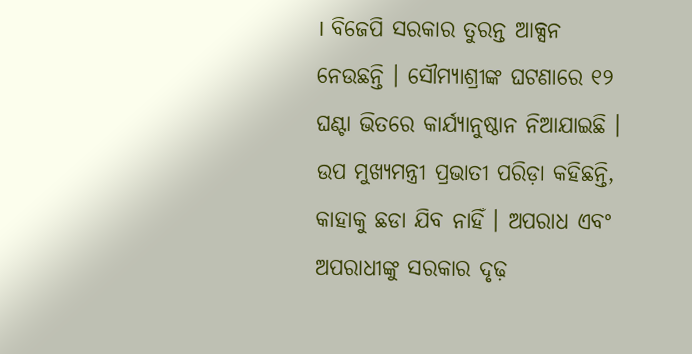। ବିଜେପି ସରକାର ତୁରନ୍ତ ଆକ୍ସନ ନେଉଛନ୍ତି । ସୌମ୍ୟାଶ୍ରୀଙ୍କ ଘଟଣାରେ ୧୨ ଘଣ୍ଟା ଭିତରେ କାର୍ଯ୍ୟାନୁଷ୍ଠାନ ନିଆଯାଇଛି । ଉପ ମୁଖ୍ୟମନ୍ତ୍ରୀ ପ୍ରଭାତୀ ପରିଡ଼ା କହିଛନ୍ତି, କାହାକୁ ଛଡା ଯିବ ନାହିଁ । ଅପରାଧ ଏବଂ ଅପରାଧୀଙ୍କୁ ସରକାର ଦୃଢ଼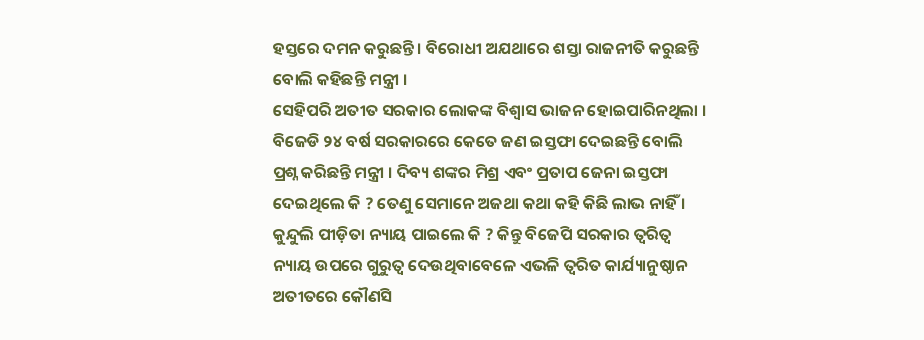ହସ୍ତରେ ଦମନ କରୁଛନ୍ତି । ବିରୋଧୀ ଅଯଥାରେ ଶସ୍ତା ରାଜନୀତି କରୁଛନ୍ତି ବୋଲି କହିଛନ୍ତି ମନ୍ତ୍ରୀ ।
ସେହିପରି ଅତୀତ ସରକାର ଲୋକଙ୍କ ବିଶ୍ୱାସ ଭାଜନ ହୋଇପାରିନଥିଲା । ବିଜେଡି ୨୪ ବର୍ଷ ସରକାରରେ କେତେ ଜଣ ଇସ୍ତଫା ଦେଇଛନ୍ତି ବୋଲି ପ୍ରଶ୍ନ କରିଛନ୍ତି ମନ୍ତ୍ରୀ । ଦିବ୍ୟ ଶଙ୍କର ମିଶ୍ର ଏବଂ ପ୍ରତାପ ଜେନା ଇସ୍ତଫା ଦେଇଥିଲେ କି ? ତେଣୁ ସେମାନେ ଅଜଥା କଥା କହି କିଛି ଲାଭ ନାହିଁ । କୁନ୍ଦୁଲି ପୀଡ଼ିତା ନ୍ୟାୟ ପାଇଲେ କି ? କିନ୍ତୁ ବିଜେପି ସରକାର ତ୍ୱରିତ୍ଵ ନ୍ୟାୟ ଉପରେ ଗୁରୁତ୍ୱ ଦେଉଥିବାବେଳେ ଏଭଳି ତ୍ୱରିତ କାର୍ଯ୍ୟାନୁଷ୍ଠାନ ଅତୀତରେ କୌଣସି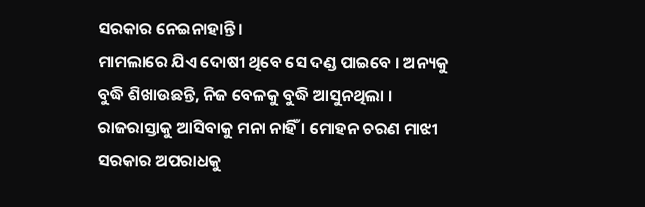ସରକାର ନେଇନାହାନ୍ତି ।
ମାମଲାରେ ଯିଏ ଦୋଷୀ ଥିବେ ସେ ଦଣ୍ଡ ପାଇବେ । ଅନ୍ୟକୁ ବୁଦ୍ଧି ଶିଖାଉଛନ୍ତି, ନିଜ ବେଳକୁ ବୁଦ୍ଧି ଆସୁନଥିଲା । ରାଜରାସ୍ତାକୁ ଆସିବାକୁ ମନା ନାହିଁ । ମୋହନ ଚରଣ ମାଝୀ ସରକାର ଅପରାଧକୁ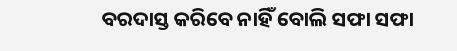ବରଦାସ୍ତ କରିବେ ନାହିଁ ବୋଲି ସଫା ସଫା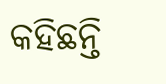କହିଛନ୍ତି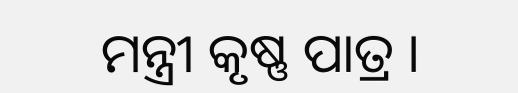ମନ୍ତ୍ରୀ କୃଷ୍ଣ ପାତ୍ର ।